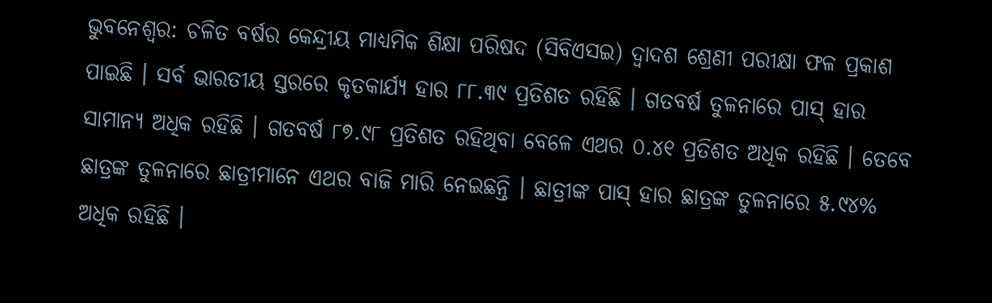ଭୁବନେଶ୍ୱର: ଚଳିତ ବର୍ଷର କେନ୍ଦ୍ରୀୟ ମାଧ୍ୟମିକ ଶିକ୍ଷା ପରିଷଦ (ସିବିଏସଇ) ଦ୍ୱାଦଶ ଶ୍ରେଣୀ ପରୀକ୍ଷା ଫଳ ପ୍ରକାଶ ପାଇଛି । ସର୍ବ ଭାରତୀୟ ସ୍ତରରେ କୃତକାର୍ଯ୍ୟ ହାର ୮୮.୩୯ ପ୍ରତିଶତ ରହିଛି । ଗତବର୍ଷ ତୁଳନାରେ ପାସ୍ ହାର ସାମାନ୍ୟ ଅଧିକ ରହିଛି । ଗତବର୍ଷ ୮୭.୯୮ ପ୍ରତିଶତ ରହିଥିବା ବେଳେ ଏଥର ୦.୪୧ ପ୍ରତିଶତ ଅଧିକ ରହିଛି । ତେବେ ଛାତ୍ରଙ୍କ ତୁଳନାରେ ଛାତ୍ରୀମାନେ ଏଥର ବାଜି ମାରି ନେଇଛନ୍ତି । ଛାତ୍ରୀଙ୍କ ପାସ୍ ହାର ଛାତ୍ରଙ୍କ ତୁଳନାରେ ୫.୯୪% ଅଧିକ ରହିଛି ।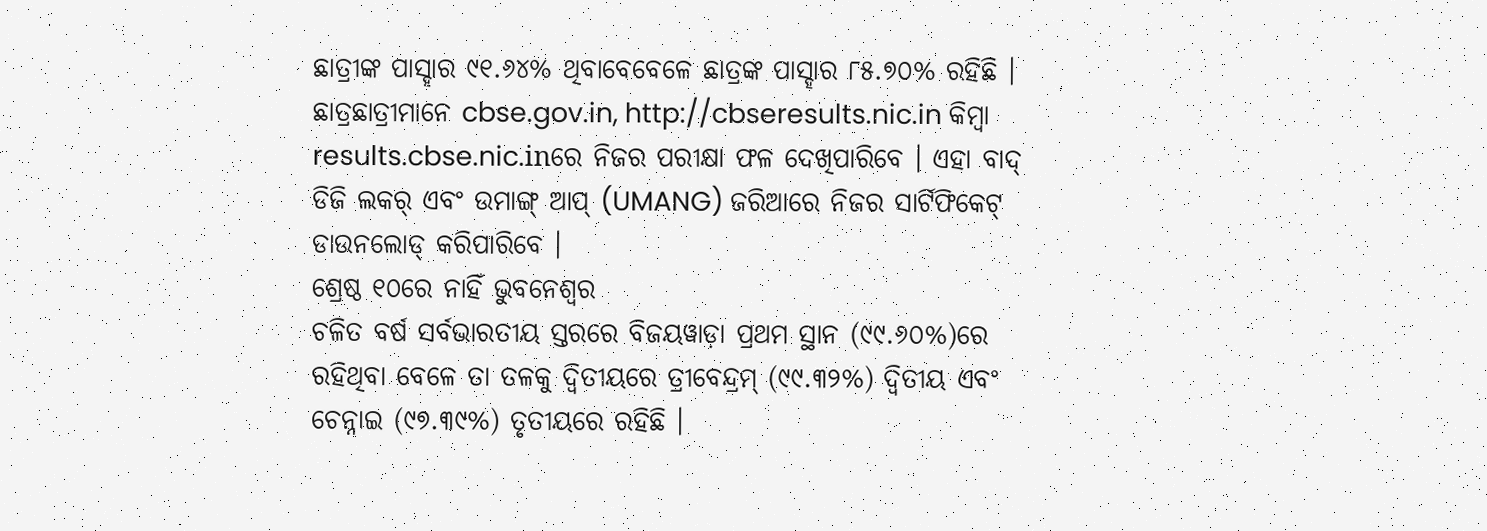ଛାତ୍ରୀଙ୍କ ପାସ୍ହାର ୯୧.୬୪% ଥିବାବେବେଳେ ଛାତ୍ରଙ୍କ ପାସ୍ହାର ୮୫.୭୦% ରହିଛି । ଛାତ୍ରଛାତ୍ରୀମାନେ cbse.gov.in, http://cbseresults.nic.in କିମ୍ବା results.cbse.nic.inରେ ନିଜର ପରୀକ୍ଷା ଫଳ ଦେଖିପାରିବେ । ଏହା ବାଦ୍ ଡିଜି ଲକର୍ ଏବଂ ଉମାଙ୍ଗ୍ ଆପ୍ (UMANG) ଜରିଆରେ ନିଜର ସାର୍ଟିଫିକେଟ୍ ଡାଉନଲୋଡ୍ କରିପାରିବେ ।
ଶ୍ରେଷ୍ଠ ୧୦ରେ ନାହିଁ ଭୁବନେଶ୍ୱର
ଚଳିତ ବର୍ଷ ସର୍ବଭାରତୀୟ ସ୍ତରରେ ବିଜୟୱାଡ଼ା ପ୍ରଥମ ସ୍ଥାନ (୯୯.୬୦%)ରେ ରହିଥିବା ବେଳେ ତା ତଳକୁ ଦ୍ୱିତୀୟରେ ତ୍ରୀବେନ୍ଦ୍ରମ୍ (୯୯.୩୨%) ଦ୍ୱିତୀୟ ଏବଂ ଚେନ୍ନାଇ (୯୭.୩୯%) ତୃତୀୟରେ ରହିଛି ।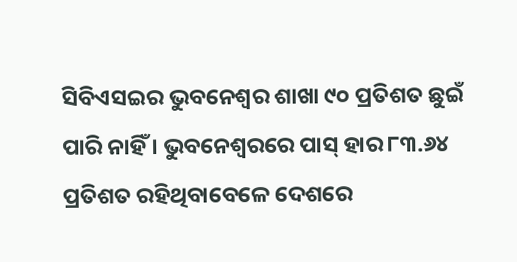ସିବିଏସଇର ଭୁବନେଶ୍ୱର ଶାଖା ୯୦ ପ୍ରତିଶତ ଛୁଇଁ ପାରି ନାହିଁ । ଭୁବନେଶ୍ୱରରେ ପାସ୍ ହାର ୮୩.୬୪ ପ୍ରତିଶତ ରହିଥିବାବେଳେ ଦେଶରେ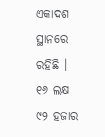ଏକାଦଶ ସ୍ଥାନରେ ରହିଛି ।
୧୬ ଲକ୍ଷ ୯୨ ହଜାର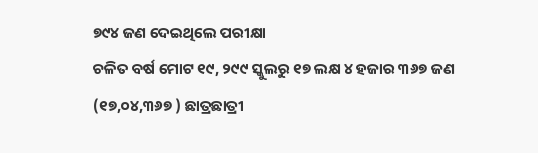୭୯୪ ଜଣ ଦେଇଥିଲେ ପରୀକ୍ଷା
ଚଳିତ ବର୍ଷ ମୋଟ ୧୯, ୨୯୯ ସ୍କୁଲରୁ ୧୭ ଲକ୍ଷ ୪ ହଜାର ୩୬୭ ଜଣ (୧୭,୦୪,୩୬୭ ) ଛାତ୍ରଛାତ୍ରୀ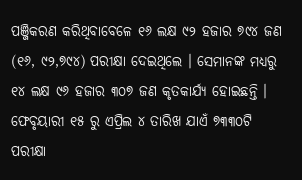ପଞ୍ଜିକରଣ କରିଥିବାବେଳେ ୧୬ ଲକ୍ଷ ୯୨ ହଜାର ୭୯୪ ଜଣ (୧୬, ୯୨,୭୯୪) ପରୀକ୍ଷା ଦେଇଥିଲେ । ସେମାନଙ୍କ ମଧ୍ୟରୁ ୧୪ ଲକ୍ଷ ୯୬ ହଜାର ୩୦୭ ଜଣ କୃତକାର୍ଯ୍ୟ ହୋଇଛନ୍ତି । ଫେବୃୟାରୀ ୧୫ ରୁ ଏପ୍ରିଲ ୪ ତାରିଖ ଯାଏଁ ୭୩୩୦ଟି ପରୀକ୍ଷା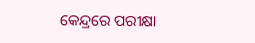କେନ୍ଦ୍ରରେ ପରୀକ୍ଷା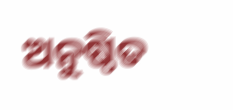ଅନୁଷ୍ଠିତ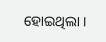ହୋଇଥିଲା ।